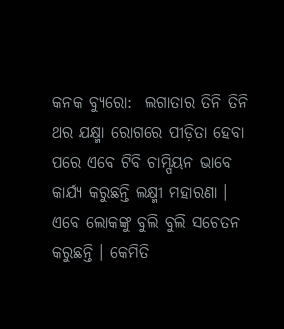କନକ ବ୍ୟୁରୋ:  ଲଗାତାର ତିନି ତିନି ଥର ଯକ୍ଷ୍ମା ରୋଗରେ ପୀଡ଼ିତା ହେବା ପରେ ଏବେ ଟିବି ଚାମ୍ପିୟନ ଭାବେ କାର୍ଯ୍ୟ କରୁଛନ୍ତି ଲକ୍ଷ୍ମୀ ମହାରଣା । ଏବେ ଲୋକଙ୍କୁ ବୁଲି ବୁଲି ସଚେତନ କରୁଛନ୍ତି । କେମିତି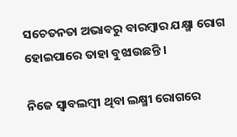ସଚେତନତା ଅଭାବରୁ ବାରମ୍ବାର ଯକ୍ଷ୍ମା ରୋଗ ହୋଇପାରେ ତାହା ବୁଝାଉଛନ୍ତି ।

ନିଜେ ସ୍ୱାବଲମ୍ବୀ ଥିବା ଲକ୍ଷ୍ମୀ ରୋଗରେ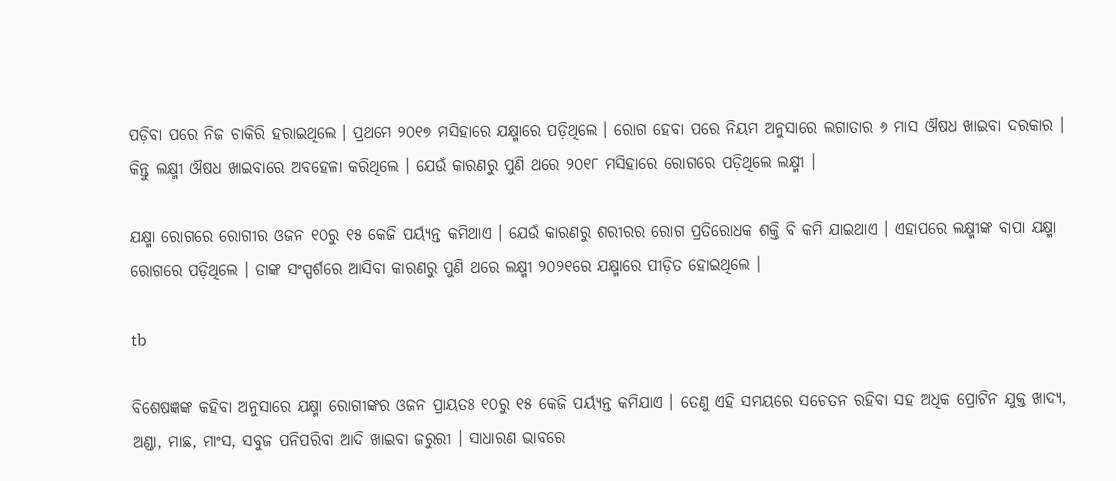ପଡ଼ିବା ପରେ ନିଜ ଚାକିରି ହରାଇଥିଲେ । ପ୍ରଥମେ ୨୦୧୭ ମସିହାରେ ଯକ୍ଷ୍ମାରେ ପଡ଼ିଥିଲେ । ରୋଗ ହେବା ପରେ ନିୟମ ଅନୁସାରେ ଲଗାତାର ୬ ମାସ ଔଷଧ ଖାଇବା ଦରକାର । କିନ୍ତୁ ଲକ୍ଷ୍ମୀ ଔଷଧ ଖାଇବାରେ ଅବହେଳା କରିଥିଲେ । ଯେଉଁ କାରଣରୁ ପୁଣି ଥରେ ୨୦୧୮ ମସିହାରେ ରୋଗରେ ପଡ଼ିଥିଲେ ଲକ୍ଷ୍ମୀ ।

ଯକ୍ଷ୍ମା ରୋଗରେ ରୋଗୀର ଓଜନ ୧୦ରୁ ୧୫ କେଜି ପର୍ୟ୍ୟନ୍ତ କମିଥାଏ । ଯେଉଁ କାରଣରୁ ଶରୀରର ରୋଗ ପ୍ରତିରୋଧକ ଶକ୍ତି ବି କମି ଯାଇଥାଏ । ଏହାପରେ ଲକ୍ଷ୍ମୀଙ୍କ ବାପା ଯକ୍ଷ୍ମା ରୋଗରେ ପଡ଼ିଥିଲେ । ତାଙ୍କ ସଂସ୍ପର୍ଶରେ ଆସିବା କାରଣରୁ ପୁଣି ଥରେ ଲକ୍ଷ୍ମୀ ୨୦୨୧ରେ ଯକ୍ଷ୍ମାରେ ପୀଡ଼ିତ ହୋଇଥିଲେ ।

tb

ବିଶେଷଜ୍ଞଙ୍କ କହିବା ଅନୁସାରେ ଯକ୍ଷ୍ମା ରୋଗୀଙ୍କର ଓଜନ ପ୍ରାୟତଃ ୧୦ରୁ ୧୫ କେଜି ପର୍ୟ୍ୟନ୍ତ କମିଯାଏ । ତେଣୁ ଏହି ସମୟରେ ସଚେତନ ରହିବା ସହ ଅଧିକ ପ୍ରୋଟିନ ଯୁକ୍ତ ଖାଦ୍ୟ, ଅଣ୍ଡା, ମାଛ, ମାଂସ, ସବୁଜ ପନିପରିବା ଆଦି ଖାଇବା ଜରୁରୀ । ସାଧାରଣ ଭାବରେ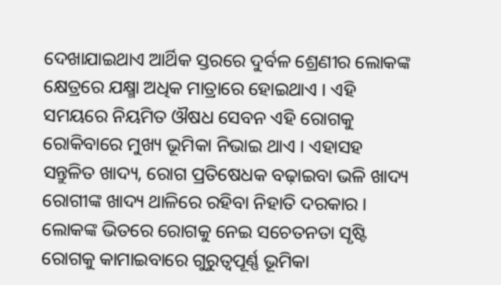ଦେଖାଯାଇଥାଏ ଆର୍ଥିକ ସ୍ତରରେ ଦୁର୍ବଳ ଶ୍ରେଣୀର ଲୋକଙ୍କ କ୍ଷେତ୍ରରେ ଯକ୍ଷ୍ମା ଅଧିକ ମାତ୍ରାରେ ହୋଇଥାଏ । ଏହି ସମୟରେ ନିୟମିତ ଔଷଧ ସେବନ ଏହି ରୋଗକୁ ରୋକିବାରେ ମୁଖ୍ୟ ଭୂମିକା ନିଭାଇ ଥାଏ । ଏହାସହ ସନ୍ତୁଳିତ ଖାଦ୍ୟ, ରୋଗ ପ୍ରତିଷେଧକ ବଢ଼ାଇବା ଭଳି ଖାଦ୍ୟ ରୋଗୀଙ୍କ ଖାଦ୍ୟ ଥାଳିରେ ରହିବା ନିହାତି ଦରକାର । ଲୋକଙ୍କ ଭିତରେ ରୋଗକୁ ନେଇ ସଚେତନତା ସୃଷ୍ଟି ରୋଗକୁ କାମାଇବାରେ ଗୁରୁତ୍ଵପୂର୍ଣ୍ଣ ଭୂମିକା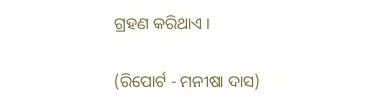ଗ୍ରହଣ କରିଥାଏ ।

(ରିପୋର୍ଟ - ମନୀଷା ଦାସ)